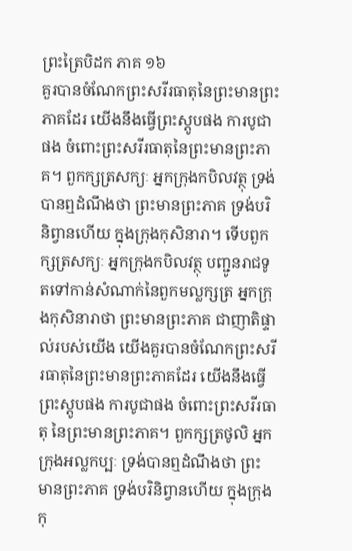ព្រះត្រៃបិដក ភាគ ១៦
គួរបានចំណែកព្រះសរីរធាតុនៃព្រះមានព្រះភាគដែរ យើងនឹងធ្វើព្រះស្តូបផង ការបូជាផង ចំពោះព្រះសរីរធាតុនៃព្រះមានព្រះភាគ។ ពួកក្សត្រសក្យៈ អ្នកក្រុងកបិលវត្ថុ ទ្រង់បានឮដំណឹងថា ព្រះមានព្រះភាគ ទ្រង់បរិនិព្វានហើយ ក្នុងក្រុងកុសិនារា។ ទើបពួកក្សត្រសក្យៈ អ្នកក្រុងកបិលវត្ថុ បញ្ជូនរាជទូតទៅកាន់សំណាក់នៃពួកមល្លក្សត្រ អ្នកក្រុងកុសិនារាថា ព្រះមានព្រះភាគ ជាញាតិផ្ទាល់របស់យើង យើងគួរបានចំណែកព្រះសរីរធាតុនៃព្រះមានព្រះភាគដែរ យើងនឹងធ្វើព្រះស្តូបផង ការបូជាផង ចំពោះព្រះសរីរធាតុ នៃព្រះមានព្រះភាគ។ ពួកក្សត្រថូលិ អ្នកក្រុងអល្លកប្បៈ ទ្រង់បានឮដំណឹងថា ព្រះមានព្រះភាគ ទ្រង់បរិនិព្វានហើយ ក្នុងក្រុងកុ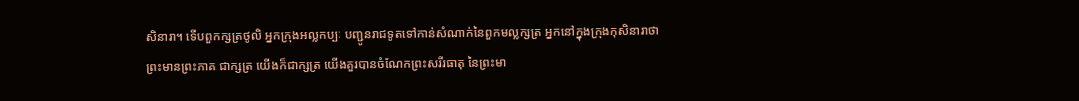សិនារា។ ទើបពួកក្សត្រថូលិ អ្នកក្រុងអល្លកប្បៈ បញ្ជូនរាជទូតទៅកាន់សំណាក់នៃពួកមល្លក្សត្រ អ្នកនៅក្នុងក្រុងកុសិនារាថា ព្រះមានព្រះភាគ ជាក្សត្រ យើងក៏ជាក្សត្រ យើងគួរបានចំណែកព្រះសរីរធាតុ នៃព្រះមា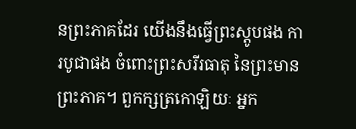នព្រះភាគដែរ យើងនឹងធ្វើព្រះស្តូបផង ការបូជាផង ចំពោះព្រះសរីរធាតុ នៃព្រះមានព្រះភាគ។ ពួកក្សត្រកោឡិយៈ អ្នក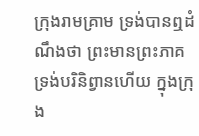ក្រុងរាមគ្រាម ទ្រង់បានឮដំណឹងថា ព្រះមានព្រះភាគ ទ្រង់បរិនិព្វានហើយ ក្នុងក្រុង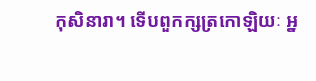កុសិនារា។ ទើបពួកក្សត្រកោឡិយៈ អ្ន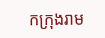កក្រុងរាម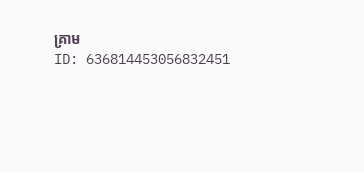គ្រាម
ID: 636814453056832451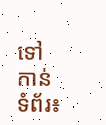ទៅកាន់ទំព័រ៖